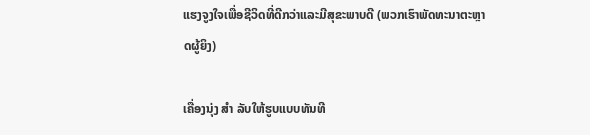ແຮງຈູງໃຈເພື່ອຊີວິດທີ່ດີກວ່າແລະມີສຸຂະພາບດີ (ພວກເຮົາພັດທະນາຕະຫຼາດຜູ້ຍິງ)

ເຄື່ອງນຸ່ງ ສຳ ລັບໃຫ້ຮູບແບບທັນທີ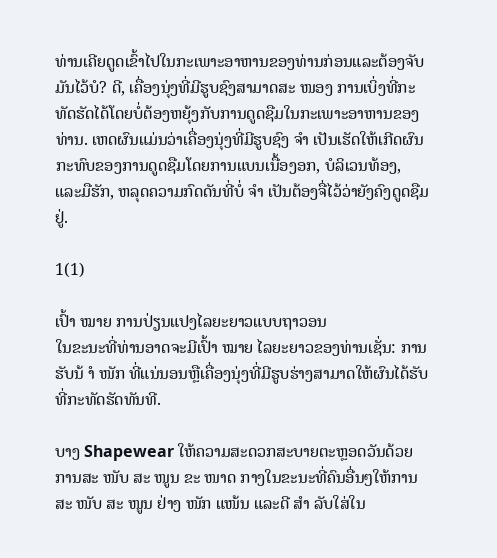ທ່ານເຄີຍດູດເຂົ້າໄປໃນກະເພາະອາຫານຂອງທ່ານກ່ອນແລະຕ້ອງຈັບມັນໄວ້ບໍ? ດີ, ເຄື່ອງນຸ່ງທີ່ມີຮູບຊົງສາມາດສະ ໜອງ ການເບິ່ງທີ່ກະທັດຮັດໄດ້ໂດຍບໍ່ຕ້ອງຫຍຸ້ງກັບການດູດຊືມໃນກະເພາະອາຫານຂອງທ່ານ. ເຫດຜົນແມ່ນວ່າເຄື່ອງນຸ່ງທີ່ມີຮູບຊົງ ຈຳ ເປັນເຮັດໃຫ້ເກີດຜົນກະທົບຂອງການດູດຊືມໂດຍການແບນເນື້ອງອກ, ບໍລິເວນທ້ອງ, ແລະມືຮັກ, ຫລຸດຄວາມກົດດັນທີ່ບໍ່ ຈຳ ເປັນຕ້ອງຈື່ໄວ້ວ່າຍັງຄົງດູດຊືມຢູ່.

1(1)

ເປົ້າ ໝາຍ ການປ່ຽນແປງໄລຍະຍາວແບບຖາວອນ
ໃນຂະນະທີ່ທ່ານອາດຈະມີເປົ້າ ໝາຍ ໄລຍະຍາວຂອງທ່ານເຊັ່ນ: ການຮັບນ້ ຳ ໜັກ ທີ່ແນ່ນອນຫຼືເຄື່ອງນຸ່ງທີ່ມີຮູບຮ່າງສາມາດໃຫ້ຜົນໄດ້ຮັບທີ່ກະທັດຮັດທັນທີ.

ບາງ Shapewear ໃຫ້ຄວາມສະດວກສະບາຍຕະຫຼອດວັນດ້ວຍການສະ ໜັບ ສະ ໜູນ ຂະ ໜາດ ກາງໃນຂະນະທີ່ຄົນອື່ນໆໃຫ້ການສະ ໜັບ ສະ ໜູນ ຢ່າງ ໜັກ ແໜ້ນ ແລະດີ ສຳ ລັບໃສ່ໃນ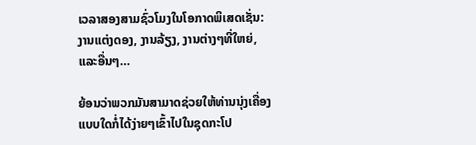ເວລາສອງສາມຊົ່ວໂມງໃນໂອກາດພິເສດເຊັ່ນ: ງານແຕ່ງດອງ, ງານລ້ຽງ, ງານຕ່າງໆທີ່ໃຫຍ່, ແລະອື່ນໆ…

ຍ້ອນວ່າພວກມັນສາມາດຊ່ວຍໃຫ້ທ່ານນຸ່ງເຄື່ອງແບບໃດກໍ່ໄດ້ງ່າຍໆເຂົ້າໄປໃນຊຸດກະໂປ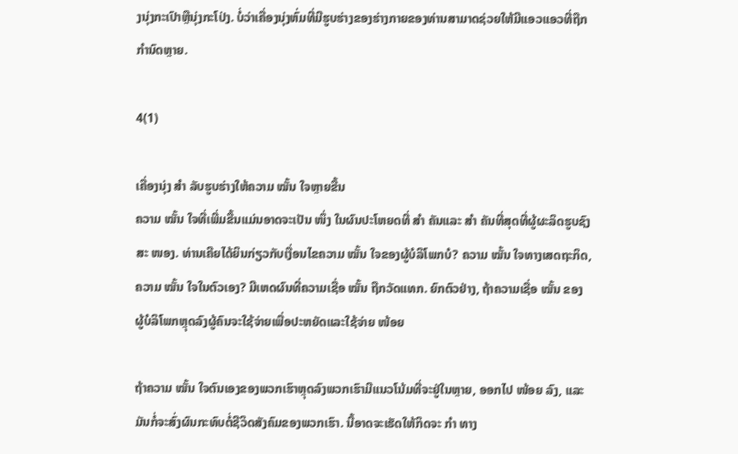ງນຸ່ງກະເປົາຫຼືນຸ່ງກະໂປ່ງ. ບໍ່ວ່າເຄື່ອງນຸ່ງຫົ່ມທີ່ມີຮູບຮ່າງຂອງຮ່າງກາຍຂອງທ່ານສາມາດຊ່ວຍໃຫ້ມີແອວແອວທີ່ຖືກກໍານົດຫຼາຍ.

4(1)

ເຄື່ອງນຸ່ງ ສຳ ລັບຮູບຮ່າງໃຫ້ຄວາມ ໝັ້ນ ໃຈຫຼາຍຂື້ນ
ຄວາມ ໝັ້ນ ໃຈທີ່ເພີ່ມຂື້ນແມ່ນອາດຈະເປັນ ໜຶ່ງ ໃນຜົນປະໂຫຍດທີ່ ສຳ ຄັນແລະ ສຳ ຄັນທີ່ສຸດທີ່ຜູ້ຜະລິດຮູບຊົງສະ ໜອງ. ທ່ານເຄີຍໄດ້ຍິນກ່ຽວກັບເງື່ອນໄຂຄວາມ ໝັ້ນ ໃຈຂອງຜູ້ບໍລິໂພກບໍ? ຄວາມ ໝັ້ນ ໃຈທາງເສດຖະກິດ, ຄວາມ ໝັ້ນ ໃຈໃນຕົວເອງ? ມີເຫດຜົນທີ່ຄວາມເຊື່ອ ໝັ້ນ ຖືກວັດແທກ. ຍົກຕົວຢ່າງ, ຖ້າຄວາມເຊື່ອ ໝັ້ນ ຂອງຜູ້ບໍລິໂພກຫຼຸດລົງຜູ້ຄົນຈະໃຊ້ຈ່າຍເພື່ອປະຫຍັດແລະໃຊ້ຈ່າຍ ໜ້ອຍ

ຖ້າຄວາມ ໝັ້ນ ໃຈຕົນເອງຂອງພວກເຮົາຫຼຸດລົງພວກເຮົາມີແນວໂນ້ມທີ່ຈະຢູ່ໃນຫຼາຍ, ອອກໄປ ໜ້ອຍ ລົງ, ແລະມັນກໍ່ຈະສົ່ງຜົນກະທົບຕໍ່ຊີວິດສັງຄົມຂອງພວກເຮົາ. ນີ້ອາດຈະເຮັດໃຫ້ກິດຈະ ກຳ ທາງ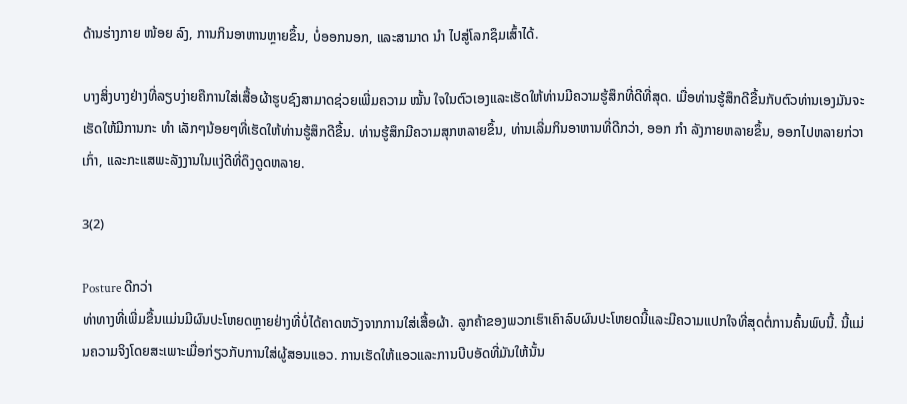ດ້ານຮ່າງກາຍ ໜ້ອຍ ລົງ, ການກິນອາຫານຫຼາຍຂຶ້ນ, ບໍ່ອອກນອກ, ແລະສາມາດ ນຳ ໄປສູ່ໂລກຊຶມເສົ້າໄດ້.

ບາງສິ່ງບາງຢ່າງທີ່ລຽບງ່າຍຄືການໃສ່ເສື້ອຜ້າຮູບຊົງສາມາດຊ່ວຍເພີ່ມຄວາມ ໝັ້ນ ໃຈໃນຕົວເອງແລະເຮັດໃຫ້ທ່ານມີຄວາມຮູ້ສຶກທີ່ດີທີ່ສຸດ. ເມື່ອທ່ານຮູ້ສຶກດີຂື້ນກັບຕົວທ່ານເອງມັນຈະເຮັດໃຫ້ມີການກະ ທຳ ເລັກໆນ້ອຍໆທີ່ເຮັດໃຫ້ທ່ານຮູ້ສຶກດີຂື້ນ. ທ່ານຮູ້ສຶກມີຄວາມສຸກຫລາຍຂຶ້ນ, ທ່ານເລີ່ມກິນອາຫານທີ່ດີກວ່າ, ອອກ ກຳ ລັງກາຍຫລາຍຂຶ້ນ, ອອກໄປຫລາຍກ່ວາເກົ່າ, ແລະກະແສພະລັງງານໃນແງ່ດີທີ່ດຶງດູດຫລາຍ.

3(2)

Posture ດີກວ່າ
ທ່າທາງທີ່ເພີ່ມຂື້ນແມ່ນມີຜົນປະໂຫຍດຫຼາຍຢ່າງທີ່ບໍ່ໄດ້ຄາດຫວັງຈາກການໃສ່ເສື້ອຜ້າ. ລູກຄ້າຂອງພວກເຮົາເຄົາລົບຜົນປະໂຫຍດນີ້ແລະມີຄວາມແປກໃຈທີ່ສຸດຕໍ່ການຄົ້ນພົບນີ້. ນີ້ແມ່ນຄວາມຈິງໂດຍສະເພາະເມື່ອກ່ຽວກັບການໃສ່ຜູ້ສອນແອວ. ການເຮັດໃຫ້ແອວແລະການບີບອັດທີ່ມັນໃຫ້ນັ້ນ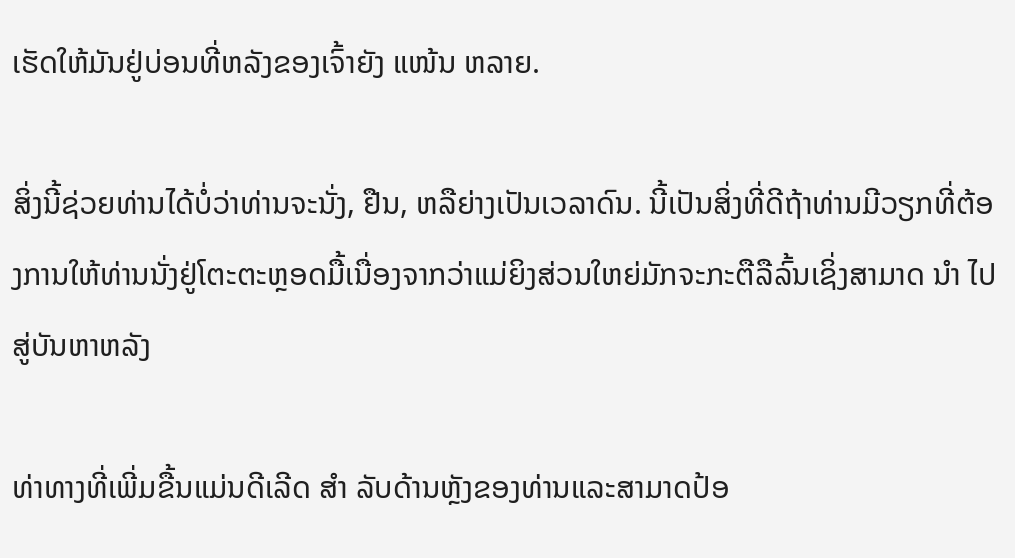ເຮັດໃຫ້ມັນຢູ່ບ່ອນທີ່ຫລັງຂອງເຈົ້າຍັງ ແໜ້ນ ຫລາຍ.

ສິ່ງນີ້ຊ່ວຍທ່ານໄດ້ບໍ່ວ່າທ່ານຈະນັ່ງ, ຢືນ, ຫລືຍ່າງເປັນເວລາດົນ. ນີ້ເປັນສິ່ງທີ່ດີຖ້າທ່ານມີວຽກທີ່ຕ້ອງການໃຫ້ທ່ານນັ່ງຢູ່ໂຕະຕະຫຼອດມື້ເນື່ອງຈາກວ່າແມ່ຍິງສ່ວນໃຫຍ່ມັກຈະກະຕືລືລົ້ນເຊິ່ງສາມາດ ນຳ ໄປສູ່ບັນຫາຫລັງ

ທ່າທາງທີ່ເພີ່ມຂື້ນແມ່ນດີເລີດ ສຳ ລັບດ້ານຫຼັງຂອງທ່ານແລະສາມາດປ້ອ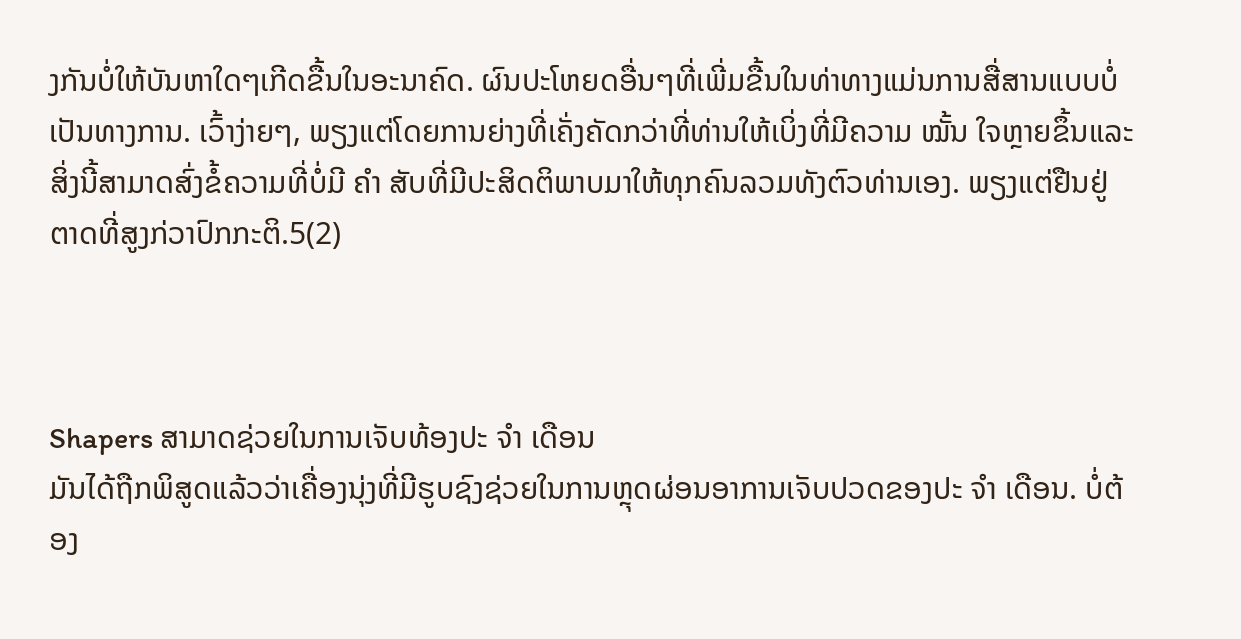ງກັນບໍ່ໃຫ້ບັນຫາໃດໆເກີດຂື້ນໃນອະນາຄົດ. ຜົນປະໂຫຍດອື່ນໆທີ່ເພີ່ມຂື້ນໃນທ່າທາງແມ່ນການສື່ສານແບບບໍ່ເປັນທາງການ. ເວົ້າງ່າຍໆ, ພຽງແຕ່ໂດຍການຍ່າງທີ່ເຄັ່ງຄັດກວ່າທີ່ທ່ານໃຫ້ເບິ່ງທີ່ມີຄວາມ ໝັ້ນ ໃຈຫຼາຍຂຶ້ນແລະສິ່ງນີ້ສາມາດສົ່ງຂໍ້ຄວາມທີ່ບໍ່ມີ ຄຳ ສັບທີ່ມີປະສິດຕິພາບມາໃຫ້ທຸກຄົນລວມທັງຕົວທ່ານເອງ. ພຽງແຕ່ຢືນຢູ່ຕາດທີ່ສູງກ່ວາປົກກະຕິ.5(2)



Shapers ສາມາດຊ່ວຍໃນການເຈັບທ້ອງປະ ຈຳ ເດືອນ
ມັນໄດ້ຖືກພິສູດແລ້ວວ່າເຄື່ອງນຸ່ງທີ່ມີຮູບຊົງຊ່ວຍໃນການຫຼຸດຜ່ອນອາການເຈັບປວດຂອງປະ ຈຳ ເດືອນ. ບໍ່ຕ້ອງ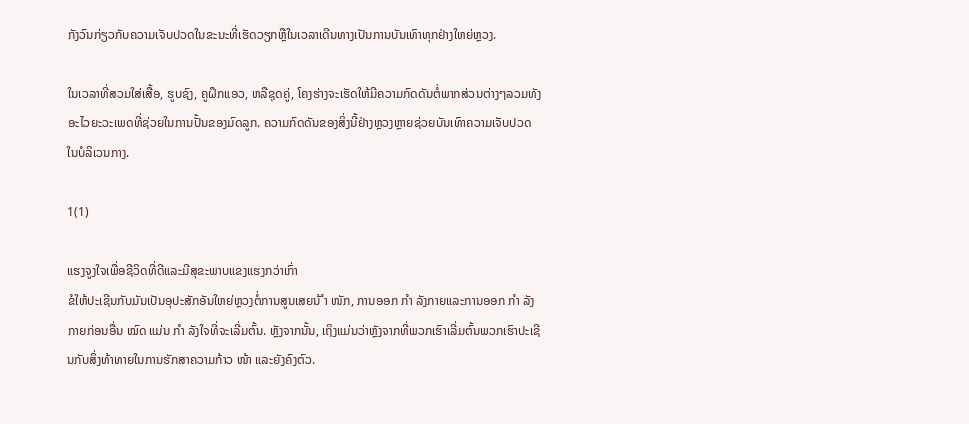ກັງວົນກ່ຽວກັບຄວາມເຈັບປວດໃນຂະນະທີ່ເຮັດວຽກຫຼືໃນເວລາເດີນທາງເປັນການບັນເທົາທຸກຢ່າງໃຫຍ່ຫຼວງ.

ໃນເວລາທີ່ສວມໃສ່ເສື້ອ, ຮູບຊົງ, ຄູຝຶກແອວ, ຫລືຊຸດຄູ່, ໂຄງຮ່າງຈະເຮັດໃຫ້ມີຄວາມກົດດັນຕໍ່ພາກສ່ວນຕ່າງໆລວມທັງອະໄວຍະວະເພດທີ່ຊ່ວຍໃນການປັ້ນຂອງມົດລູກ. ຄວາມກົດດັນຂອງສິ່ງນີ້ຢ່າງຫຼວງຫຼາຍຊ່ວຍບັນເທົາຄວາມເຈັບປວດໃນບໍລິເວນກາງ.

1(1)

ແຮງຈູງໃຈເພື່ອຊີວິດທີ່ດີແລະມີສຸຂະພາບແຂງແຮງກວ່າເກົ່າ
ຂໍໃຫ້ປະເຊີນກັບມັນເປັນອຸປະສັກອັນໃຫຍ່ຫຼວງຕໍ່ການສູນເສຍນ້ ຳ ໜັກ, ການອອກ ກຳ ລັງກາຍແລະການອອກ ກຳ ລັງກາຍກ່ອນອື່ນ ໝົດ ແມ່ນ ກຳ ລັງໃຈທີ່ຈະເລີ່ມຕົ້ນ. ຫຼັງຈາກນັ້ນ, ເຖິງແມ່ນວ່າຫຼັງຈາກທີ່ພວກເຮົາເລີ່ມຕົ້ນພວກເຮົາປະເຊີນກັບສິ່ງທ້າທາຍໃນການຮັກສາຄວາມກ້າວ ໜ້າ ແລະຍັງຄົງຕົວ.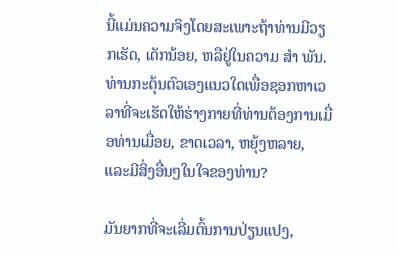ນີ້ແມ່ນຄວາມຈິງໂດຍສະເພາະຖ້າທ່ານມີວຽກເຮັດ, ເດັກນ້ອຍ, ຫລືຢູ່ໃນຄວາມ ສຳ ພັນ. ທ່ານກະຕຸ້ນຕົວເອງແນວໃດເພື່ອຊອກຫາເວລາທີ່ຈະເຮັດໃຫ້ຮ່າງກາຍທີ່ທ່ານຕ້ອງການເມື່ອທ່ານເມື່ອຍ, ຂາດເວລາ, ຫຍຸ້ງຫລາຍ, ແລະມີສິ່ງອື່ນໆໃນໃຈຂອງທ່ານ?

ມັນຍາກທີ່ຈະເລີ່ມຕົ້ນການປ່ຽນແປງ,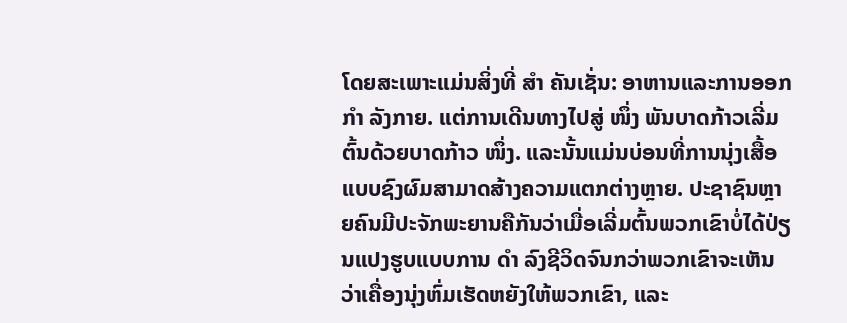ໂດຍສະເພາະແມ່ນສິ່ງທີ່ ສຳ ຄັນເຊັ່ນ: ອາຫານແລະການອອກ ກຳ ລັງກາຍ. ແຕ່ການເດີນທາງໄປສູ່ ໜຶ່ງ ພັນບາດກ້າວເລີ່ມຕົ້ນດ້ວຍບາດກ້າວ ໜຶ່ງ. ແລະນັ້ນແມ່ນບ່ອນທີ່ການນຸ່ງເສື້ອແບບຊົງຜົມສາມາດສ້າງຄວາມແຕກຕ່າງຫຼາຍ. ປະຊາຊົນຫຼາຍຄົນມີປະຈັກພະຍານຄືກັນວ່າເມື່ອເລີ່ມຕົ້ນພວກເຂົາບໍ່ໄດ້ປ່ຽນແປງຮູບແບບການ ດຳ ລົງຊີວິດຈົນກວ່າພວກເຂົາຈະເຫັນວ່າເຄື່ອງນຸ່ງຫົ່ມເຮັດຫຍັງໃຫ້ພວກເຂົາ, ແລະ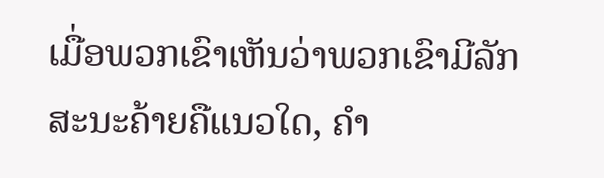ເມື່ອພວກເຂົາເຫັນວ່າພວກເຂົາມີລັກສະນະຄ້າຍຄືແນວໃດ, ຄຳ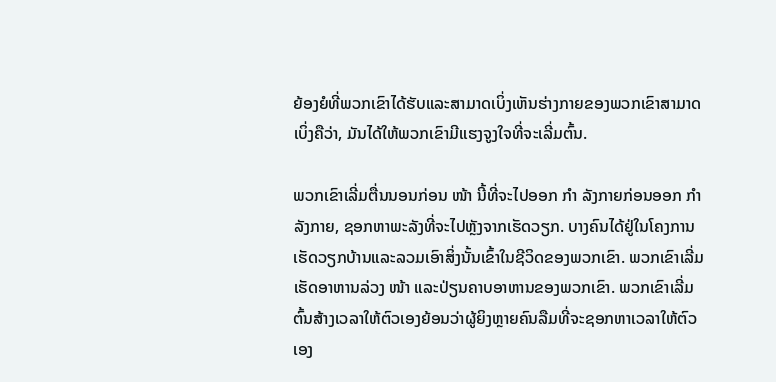ຍ້ອງຍໍທີ່ພວກເຂົາໄດ້ຮັບແລະສາມາດເບິ່ງເຫັນຮ່າງກາຍຂອງພວກເຂົາສາມາດເບິ່ງຄືວ່າ, ມັນໄດ້ໃຫ້ພວກເຂົາມີແຮງຈູງໃຈທີ່ຈະເລີ່ມຕົ້ນ.

ພວກເຂົາເລີ່ມຕື່ນນອນກ່ອນ ໜ້າ ນີ້ທີ່ຈະໄປອອກ ກຳ ລັງກາຍກ່ອນອອກ ກຳ ລັງກາຍ, ຊອກຫາພະລັງທີ່ຈະໄປຫຼັງຈາກເຮັດວຽກ. ບາງຄົນໄດ້ຢູ່ໃນໂຄງການເຮັດວຽກບ້ານແລະລວມເອົາສິ່ງນັ້ນເຂົ້າໃນຊີວິດຂອງພວກເຂົາ. ພວກເຂົາເລີ່ມເຮັດອາຫານລ່ວງ ໜ້າ ແລະປ່ຽນຄາບອາຫານຂອງພວກເຂົາ. ພວກເຂົາເລີ່ມຕົ້ນສ້າງເວລາໃຫ້ຕົວເອງຍ້ອນວ່າຜູ້ຍິງຫຼາຍຄົນລືມທີ່ຈະຊອກຫາເວລາໃຫ້ຕົວເອງ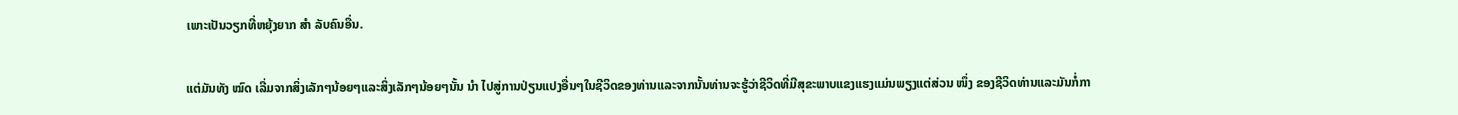ເພາະເປັນວຽກທີ່ຫຍຸ້ງຍາກ ສຳ ລັບຄົນອື່ນ.

ແຕ່ມັນທັງ ໝົດ ເລີ່ມຈາກສິ່ງເລັກໆນ້ອຍໆແລະສິ່ງເລັກໆນ້ອຍໆນັ້ນ ນຳ ໄປສູ່ການປ່ຽນແປງອື່ນໆໃນຊີວິດຂອງທ່ານແລະຈາກນັ້ນທ່ານຈະຮູ້ວ່າຊີວິດທີ່ມີສຸຂະພາບແຂງແຮງແມ່ນພຽງແຕ່ສ່ວນ ໜຶ່ງ ຂອງຊີວິດທ່ານແລະມັນກໍ່ກາ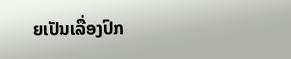ຍເປັນເລື່ອງປົກ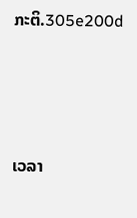ກະຕິ.305e200d




ເວລາ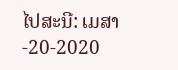ໄປສະນີ: ເມສາ -20-2020